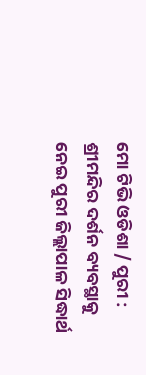ମୋ ଟିଭି ଓଡିଶା / ପୁରୀ :
ଶ୍ରୀମନ୍ଦିର ଦର୍ଶନ ବ୍ୟବସ୍ଥାକୁ ନେଇ ପୁରୀ ଜିଲ୍ଲାପାଳ ସିଦ୍ଧାର୍ଥ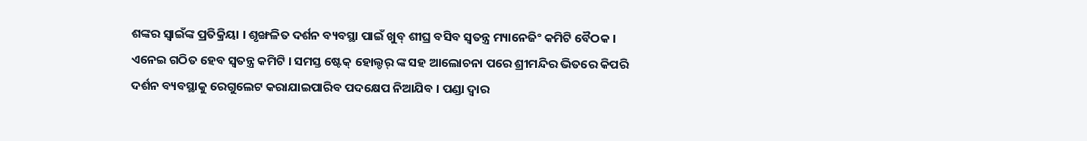ଶଙ୍କର ସ୍ୱାଇଁଙ୍କ ପ୍ରତିକ୍ରିୟା । ଶୃଙ୍ଖଳିତ ଦର୍ଶନ ବ୍ୟବସ୍ଥା ପାଇଁ ଖୁବ୍ ଶୀଘ୍ର ବସିବ ସ୍ଵତନ୍ତ୍ର ମ୍ୟାନେଜିଂ କମିଟି ବୈଠକ । ଏନେଇ ଗଠିତ ହେବ ସ୍ବତନ୍ତ୍ର କମିଟି । ସମସ୍ତ ଷ୍ଟେକ୍ ହୋଲ୍ଡର୍ ଙ୍କ ସହ ଆଲୋଚନା ପରେ ଶ୍ରୀମନ୍ଦିର ଭିତରେ କିପରି ଦର୍ଶନ ବ୍ୟବସ୍ଥାକୁ ରେଗୁଲେଟ କରାଯାଇପାରିବ ପଦକ୍ଷେପ ନିଆଯିବ । ପଣ୍ଡା ଦ୍ଵାର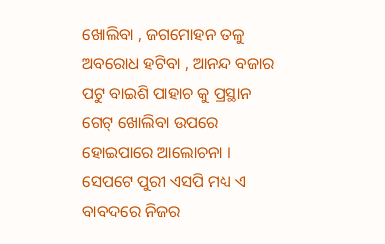ଖୋଲିବା , ଜଗମୋହନ ତଳୁ ଅବରୋଧ ହଟିବା , ଆନନ୍ଦ ବଜାର ପଟୁ ବାଇଶି ପାହାଚ କୁ ପ୍ରସ୍ଥାନ ଗେଟ୍ ଖୋଲିବା ଉପରେ ହୋଇପାରେ ଆଲୋଚନା । ସେପଟେ ପୁରୀ ଏସପି ମଧ୍ୟ ଏ ବାବଦରେ ନିଜର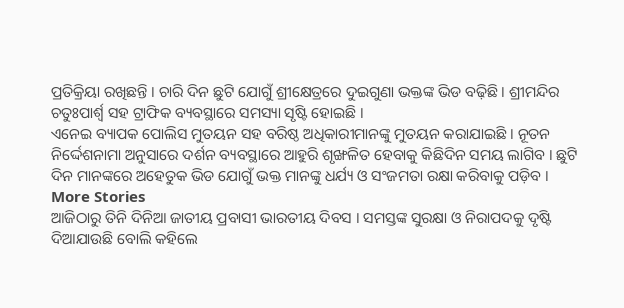ପ୍ରତିକ୍ରିୟା ରଖିଛନ୍ତି । ଚାରି ଦିନ ଛୁଟି ଯୋଗୁଁ ଶ୍ରୀକ୍ଷେତ୍ରରେ ଦୁଇଗୁଣା ଭକ୍ତଙ୍କ ଭିଡ ବଢ଼ିଛି । ଶ୍ରୀମନ୍ଦିର ଚତୁଃପାର୍ଶ୍ଵ ସହ ଟ୍ରାଫିକ ବ୍ୟବସ୍ଥାରେ ସମସ୍ୟା ସୃଷ୍ଟି ହୋଇଛି ।
ଏନେଇ ବ୍ୟାପକ ପୋଲିସ ମୁତୟନ ସହ ବରିଷ୍ଠ ଅଧିକାରୀମାନଙ୍କୁ ମୁତୟନ କରାଯାଇଛି । ନୂତନ ନିର୍ଦ୍ଦେଶନାମା ଅନୁସାରେ ଦର୍ଶନ ବ୍ୟବସ୍ଥାରେ ଆହୁରି ଶୃଙ୍ଖଳିତ ହେବାକୁ କିଛିଦିନ ସମୟ ଲାଗିବ । ଛୁଟି ଦିନ ମାନଙ୍କରେ ଅହେତୁକ ଭିଡ ଯୋଗୁଁ ଭକ୍ତ ମାନଙ୍କୁ ଧର୍ଯ୍ୟ ଓ ସଂଜମତା ରକ୍ଷା କରିବାକୁ ପଡ଼ିବ ।
More Stories
ଆଜିଠାରୁ ତିନି ଦିନିଆ ଜାତୀୟ ପ୍ରବାସୀ ଭାରତୀୟ ଦିବସ । ସମସ୍ତଙ୍କ ସୁରକ୍ଷା ଓ ନିରାପଦକୁ ଦୃଷ୍ଟି ଦିଆଯାଉଛି ବୋଲି କହିଲେ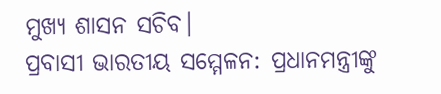ମୁଖ୍ୟ ଶାସନ ସଚିବ।
ପ୍ରବାସୀ ଭାରତୀୟ ସମ୍ମେଳନ: ପ୍ରଧାନମନ୍ତ୍ରୀଙ୍କୁ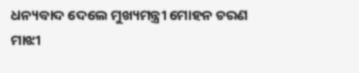ଧନ୍ୟବାଦ ଦେଲେ ମୁଖ୍ୟମନ୍ତ୍ରୀ ମୋହନ ଚରଣ ମାଝୀ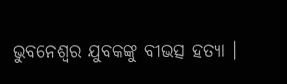ଭୁବନେଶ୍ୱର ଯୁବକଙ୍କୁ ବୀଭତ୍ସ ହତ୍ୟା ।